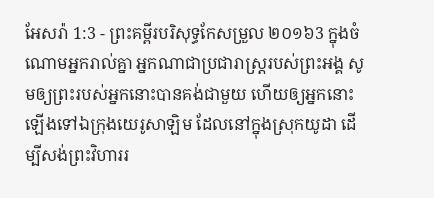អែសរ៉ា 1:3 - ព្រះគម្ពីរបរិសុទ្ធកែសម្រួល ២០១៦3 ក្នុងចំណោមអ្នករាល់គ្នា អ្នកណាជាប្រជារាស្ត្ររបស់ព្រះអង្គ សូមឲ្យព្រះរបស់អ្នកនោះបានគង់ជាមួយ ហើយឲ្យអ្នកនោះឡើងទៅឯក្រុងយេរូសាឡិម ដែលនៅក្នុងស្រុកយូដា ដើម្បីសង់ព្រះវិហាររ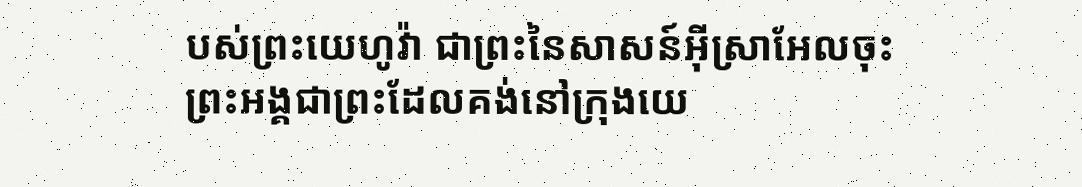បស់ព្រះយេហូវ៉ា ជាព្រះនៃសាសន៍អ៊ីស្រាអែលចុះ ព្រះអង្គជាព្រះដែលគង់នៅក្រុងយេ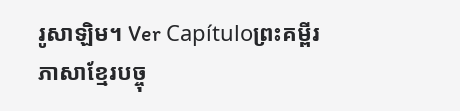រូសាឡិម។ Ver Capítuloព្រះគម្ពីរភាសាខ្មែរបច្ចុ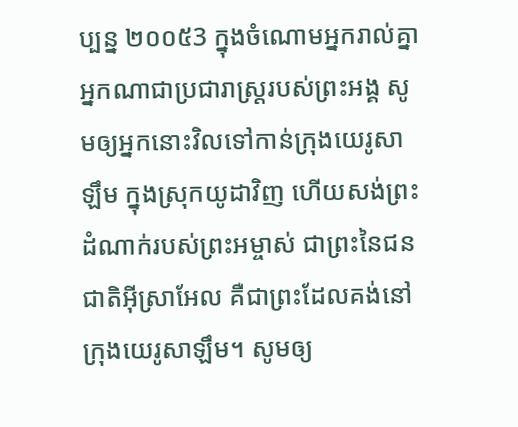ប្បន្ន ២០០៥3 ក្នុងចំណោមអ្នករាល់គ្នា អ្នកណាជាប្រជារាស្ត្ររបស់ព្រះអង្គ សូមឲ្យអ្នកនោះវិលទៅកាន់ក្រុងយេរូសាឡឹម ក្នុងស្រុកយូដាវិញ ហើយសង់ព្រះដំណាក់របស់ព្រះអម្ចាស់ ជាព្រះនៃជនជាតិអ៊ីស្រាអែល គឺជាព្រះដែលគង់នៅក្រុងយេរូសាឡឹម។ សូមឲ្យ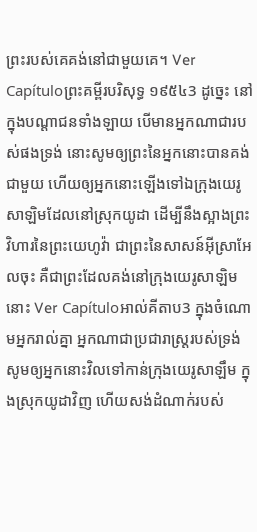ព្រះរបស់គេគង់នៅជាមួយគេ។ Ver Capítuloព្រះគម្ពីរបរិសុទ្ធ ១៩៥៤3 ដូច្នេះ នៅក្នុងបណ្តាជនទាំងឡាយ បើមានអ្នកណាជារបស់ផងទ្រង់ នោះសូមឲ្យព្រះនៃអ្នកនោះបានគង់ជាមួយ ហើយឲ្យអ្នកនោះឡើងទៅឯក្រុងយេរូសាឡិមដែលនៅស្រុកយូដា ដើម្បីនឹងស្អាងព្រះវិហារនៃព្រះយេហូវ៉ា ជាព្រះនៃសាសន៍អ៊ីស្រាអែលចុះ គឺជាព្រះដែលគង់នៅក្រុងយេរូសាឡិមនោះ Ver Capítuloអាល់គីតាប3 ក្នុងចំណោមអ្នករាល់គ្នា អ្នកណាជាប្រជារាស្ត្ររបស់ទ្រង់ សូមឲ្យអ្នកនោះវិលទៅកាន់ក្រុងយេរូសាឡឹម ក្នុងស្រុកយូដាវិញ ហើយសង់ដំណាក់របស់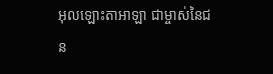អុលឡោះតាអាឡា ជាម្ចាស់នៃជន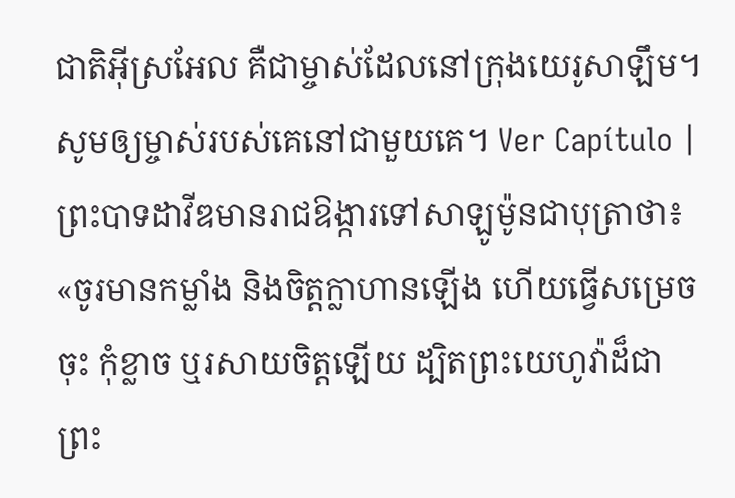ជាតិអ៊ីស្រអែល គឺជាម្ចាស់ដែលនៅក្រុងយេរូសាឡឹម។ សូមឲ្យម្ចាស់របស់គេនៅជាមួយគេ។ Ver Capítulo |
ព្រះបាទដាវីឌមានរាជឱង្ការទៅសាឡូម៉ូនជាបុត្រាថា៖ «ចូរមានកម្លាំង និងចិត្តក្លាហានឡើង ហើយធ្វើសម្រេចចុះ កុំខ្លាច ឬរសាយចិត្តឡើយ ដ្បិតព្រះយេហូវ៉ាដ៏ជាព្រះ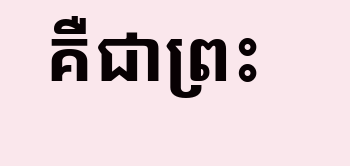គឺជាព្រះ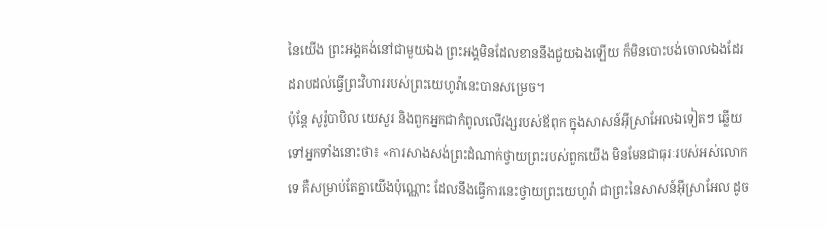នៃយើង ព្រះអង្គគង់នៅជាមួយឯង ព្រះអង្គមិនដែលខាននឹងជួយឯងឡើយ ក៏មិនបោះបង់ចោលឯងដែរ ដរាបដល់ធ្វើព្រះវិហាររបស់ព្រះយេហូវ៉ានេះបានសម្រេច។
ប៉ុន្ដែ សូរ៉ូបាបិល យេសួរ និងពួកអ្នកជាកំពូលលើវង្សរបស់ឪពុក ក្នុងសាសន៍អ៊ីស្រាអែលឯទៀតៗ ឆ្លើយទៅអ្នកទាំងនោះថា៖ «ការសាងសង់ព្រះដំណាក់ថ្វាយព្រះរបស់ពួកយើង មិនមែនជាធុរៈរបស់អស់លោកទេ គឺសម្រាប់តែគ្នាយើងប៉ុណ្ណោះ ដែលនឹងធ្វើការនេះថ្វាយព្រះយេហូវ៉ា ជាព្រះនៃសាសន៍អ៊ីស្រាអែល ដូច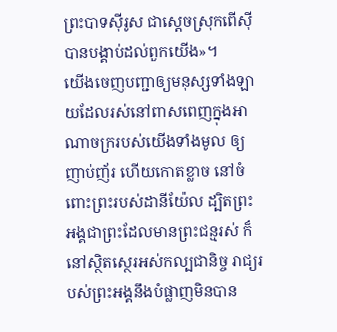ព្រះបាទស៊ីរូស ជាស្តេចស្រុកពើស៊ី បានបង្គាប់ដល់ពួកយើង»។
យើងចេញបញ្ជាឲ្យមនុស្សទាំងឡាយដែលរស់នៅពាសពេញក្នុងអាណាចក្ររបស់យើងទាំងមូល ឲ្យញាប់ញ័រ ហើយកោតខ្លាច នៅចំពោះព្រះរបស់ដានីយ៉ែល ដ្បិតព្រះអង្គជាព្រះដែលមានព្រះជន្មរស់ ក៏នៅស្ថិតស្ថេរអស់កល្បជានិច្ច រាជ្យរបស់ព្រះអង្គនឹងបំផ្លាញមិនបាន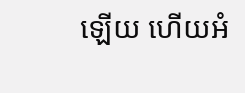ឡើយ ហើយអំ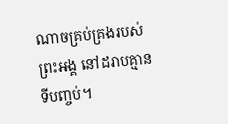ណាចគ្រប់គ្រងរបស់ព្រះអង្គ នៅដរាបគ្មានទីបញ្ចប់។